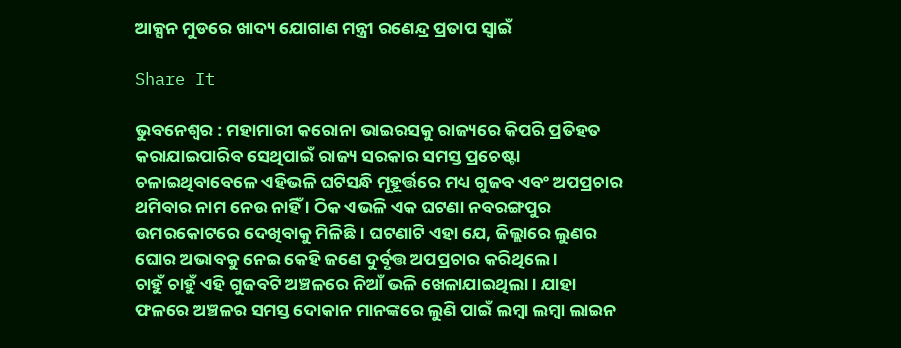ଆକ୍ସନ ମୁଡରେ ଖାଦ୍ୟ ଯୋଗାଣ ମନ୍ତ୍ରୀ ରଣେନ୍ଦ୍ର ପ୍ରତାପ ସ୍ୱାଇଁ

Share It

ଭୁବନେଶ୍ୱର : ମହାମାରୀ କରୋନା ଭାଇରସକୁ ରାଜ୍ୟରେ କିପରି ପ୍ରତିହତ କରାଯାଇପାରିବ ସେଥିପାଇଁ ରାଜ୍ୟ ସରକାର ସମସ୍ତ ପ୍ରଚେଷ୍ଟା ଚଳାଇଥିବାବେଳେ ଏହିଭଳି ଘଟିସନ୍ଧି ମୂହୂର୍ତ୍ତରେ ମଧ୍ୟ ଗୁଜବ ଏବଂ ଅପପ୍ରଚାର ଥମିବାର ନାମ ନେଉ ନାହିଁ । ଠିକ ଏଭଳି ଏକ ଘଟଣା ନବରଙ୍ଗପୁର ଉମରକୋଟରେ ଦେଖିବାକୁ ମିଳିଛି । ଘଟଣାଟି ଏହା ଯେ, ଜିଲ୍ଲାରେ ଲୁଣର ଘୋର ଅଭାବକୁ ନେଇ କେହି ଜଣେ ଦୁର୍ବୃତ୍ତ ଅପପ୍ରଚାର କରିଥିଲେ ।
ଚାହୁଁ ଚାହୁଁ ଏହି ଗୁଜବଟି ଅଞ୍ଚଳରେ ନିଆଁ ଭଳି ଖେଳାଯାଇଥିଲା । ଯାହା ଫଳରେ ଅଞ୍ଚଳର ସମସ୍ତ ଦୋକାନ ମାନଙ୍କରେ ଲୁଣି ପାଇଁ ଲମ୍ବା ଲମ୍ବା ଲାଇନ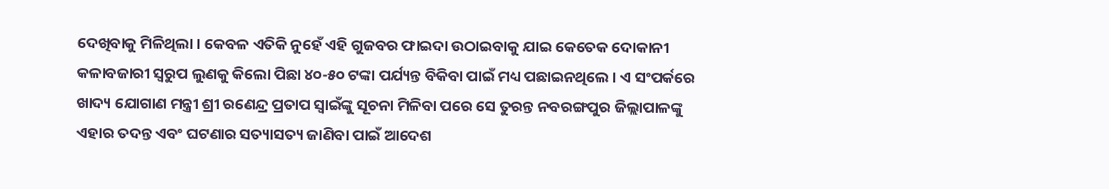ଦେଖିବାକୁ ମିଳିଥିଲା । କେବଳ ଏତିକି ନୁହେଁ ଏହି ଗୁଜବର ଫାଇଦା ଉଠାଇବାକୁ ଯାଇ କେତେକ ଦୋକାନୀ କଳାବଜାରୀ ସ୍ୱରୁପ ଲୁଣକୁ କିଲୋ ପିଛା ୪୦-୫୦ ଟଙ୍କା ପର୍ଯ୍ୟନ୍ତ ବିକିବା ପାଇଁ ମଧ୍ୟ ପଛାଇନଥିଲେ । ଏ ସଂପର୍କରେ ଖାଦ୍ୟ ଯୋଗାଣ ମନ୍ତ୍ରୀ ଶ୍ରୀ ରଣେନ୍ଦ୍ର ପ୍ରତାପ ସ୍ୱାଇଁଙ୍କୁ ସୂଚନା ମିଳିବା ପରେ ସେ ତୁରନ୍ତ ନବରଙ୍ଗପୁର ଜିଲ୍ଲାପାଳଙ୍କୁ ଏହାର ତଦନ୍ତ ଏବଂ ଘଟଣାର ସତ୍ୟାସତ୍ୟ ଜାଣିବା ପାଇଁ ଆଦେଶ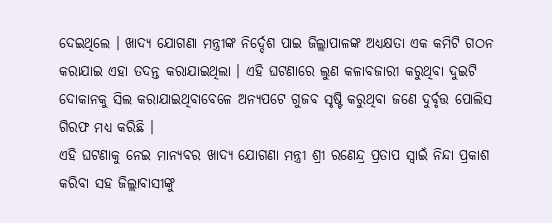ଦେଇଥିଲେ । ଖାଦ୍ୟ ଯୋଗଣା ମନ୍ତ୍ରୀଙ୍କ ନିର୍ଦ୍ଦେଶ ପାଇ ଜିଲ୍ଲାପାଳଙ୍କ ଅଧ୍ୟକ୍ଷତା ଏକ କମିଟି ଗଠନ କରାଯାଇ ଏହା ତଦନ୍ତ କରାଯାଇଥିଲା । ଏହି ଘଟଣାରେ ଲୁଣ କଳାବଜାରୀ କରୁଥିବା ଦୁଇଟି ଦୋକାନକୁ ସିଲ କରାଯାଇଥିବାବେଳେ ଅନ୍ୟପଟେ ଗୁଜବ ସୃଷ୍ଟି କରୁଥିବା ଜଣେ ଦୁର୍ବୃତ୍ତ ପୋଲିସ ଗିରଫ ମଧ୍ୟ କରିଛି ।
ଏହି ଘଟଣାକୁ ନେଇ ମାନ୍ୟବର ଖାଦ୍ୟ ଯୋଗଣା ମନ୍ତ୍ରୀ ଶ୍ରୀ ରଣେନ୍ଦ୍ର ପ୍ରତାପ ସ୍ୱାଇଁ ନିନ୍ଦା ପ୍ରକାଶ କରିବା ସହ ଜିଲ୍ଲାବାସୀଙ୍କୁ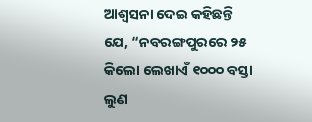ଆଶ୍ୱସନା ଦେଇ କହିଛନ୍ତି ଯେ, “ନବରଙ୍ଗପୁରରେ ୨୫ କିଲୋ ଲେଖାଏଁ ୧୦୦୦ ବସ୍ତା ଲୁଣ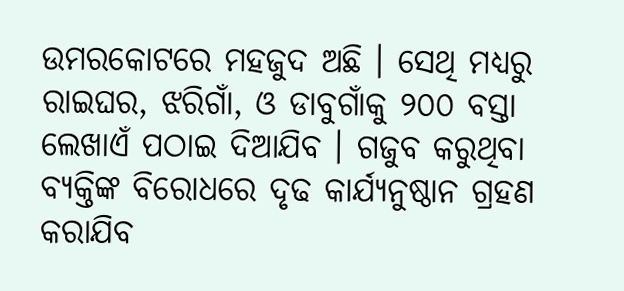ଉମରକୋଟରେ ମହଜୁଦ ଅଛି । ସେଥି ମଧ୍ୟରୁ ରାଇଘର, ଝରିଗାଁ, ଓ ଡାବୁଗାଁକୁ ୨୦୦ ବସ୍ତା ଲେଖାଏଁ ପଠାଇ ଦିଆଯିବ । ଗଜୁବ କରୁଥିବା ବ୍ୟକ୍ତିଙ୍କ ବିରୋଧରେ ଦୃଢ କାର୍ଯ୍ୟନୁଷ୍ଠାନ ଗ୍ରହଣ କରାଯିବ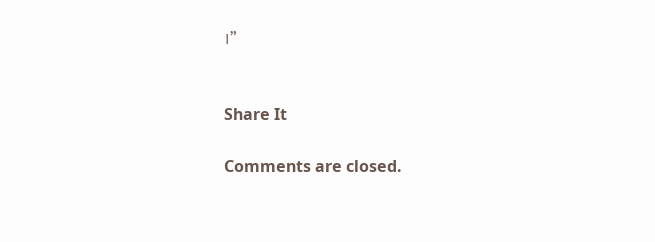।”


Share It

Comments are closed.